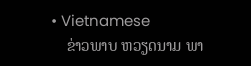• Vietnamese
    ຂ່າວພາບ ຫວຽດນາມ ພາ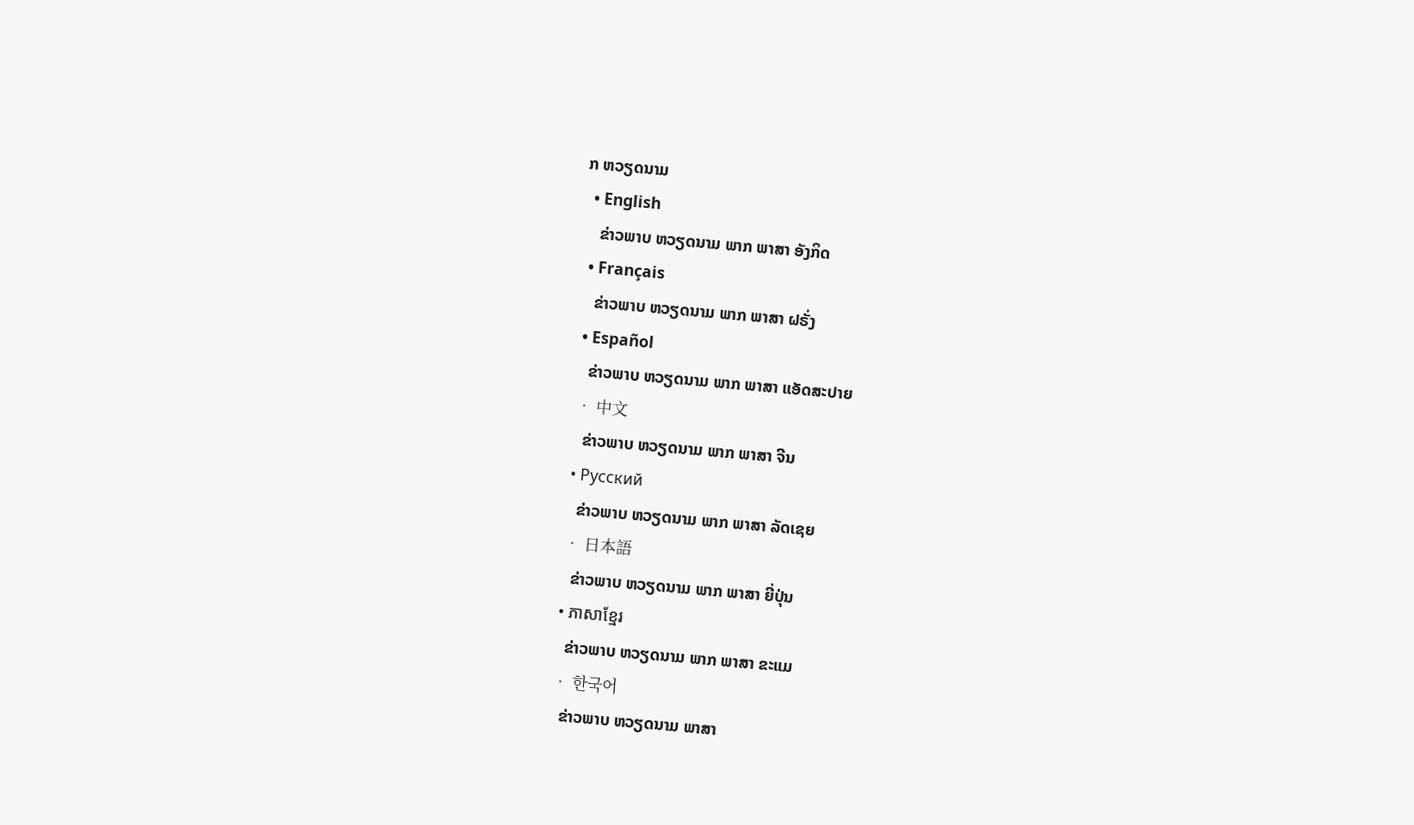ກ ຫວຽດນາມ
  • English
    ຂ່າວພາບ ຫວຽດນາມ ພາກ ພາສາ ອັງກິດ
  • Français
    ຂ່າວພາບ ຫວຽດນາມ ພາກ ພາສາ ຝຣັ່ງ
  • Español
    ຂ່າວພາບ ຫວຽດນາມ ພາກ ພາສາ ແອັດສະປາຍ
  • 中文
    ຂ່າວພາບ ຫວຽດນາມ ພາກ ພາສາ ຈີນ
  • Русский
    ຂ່າວພາບ ຫວຽດນາມ ພາກ ພາສາ ລັດເຊຍ
  • 日本語
    ຂ່າວພາບ ຫວຽດນາມ ພາກ ພາສາ ຍີ່ປຸ່ນ
  • ភាសាខ្មែរ
    ຂ່າວພາບ ຫວຽດນາມ ພາກ ພາສາ ຂະແມ
  • 한국어
    ຂ່າວພາບ ຫວຽດນາມ ພາສາ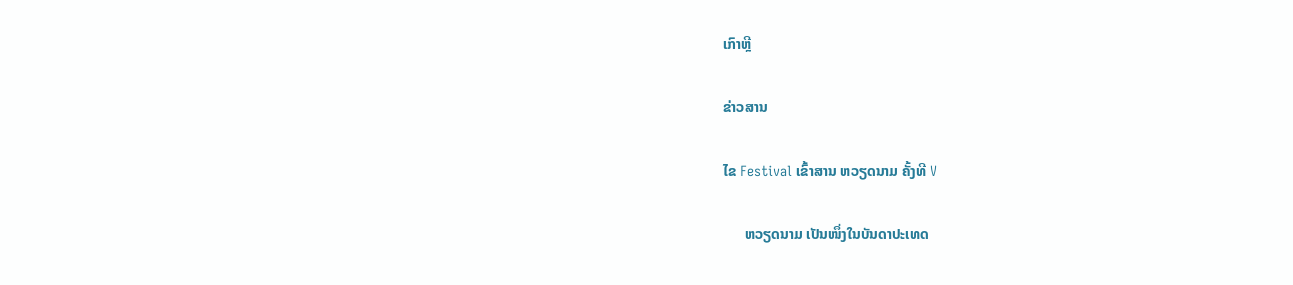ເກົາຫຼີ

ຂ່າວສານ

ໄຂ Festival ເຂົ້າສານ ຫວຽດນາມ ຄັ້ງທີ V

      ຫວຽດນາມ ເປັນໜຶ່ງໃນບັນດາປະເທດ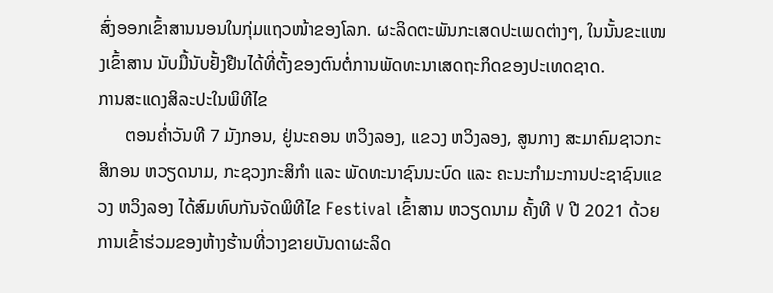ສົ່ງອອກເຂົ້າສານນອນໃນກຸ່ມແຖວໜ້າຂອງໂລກ. ຜະລິດຕະພັນກະເສດປະເພດຕ່າງໆ, ໃນນັ້ນຂະແໜງເຂົ້າສານ ນັບມື້ນັບຢັ້ງຢືນໄດ້ທີ່ຕັ້ງຂອງຕົນຕໍ່ການພັດທະນາເສດຖະກິດຂອງປະເທດຊາດ.
ການສະແດງສິລະປະໃນພິທີໄຂ
      ຕອນຄ່ຳວັນທີ 7 ມັງກອນ, ຢູ່ນະຄອນ ຫວິງລອງ, ແຂວງ ຫວິງລອງ, ສູນກາງ ສະມາຄົມຊາວກະສິກອນ ຫວຽດນາມ, ກະຊວງກະສິກຳ ແລະ ພັດທະນາຊົນນະບົດ ແລະ ຄະນະກຳມະການປະຊາຊົນແຂວງ ຫວິງລອງ ໄດ້ສົມທົບກັນຈັດພິທີໄຂ Festival ເຂົ້າສານ ຫວຽດນາມ ຄັ້ງທີ V ປີ 2021 ດ້ວຍການເຂົ້າຮ່ວມຂອງຫ້າງຮ້ານທີ່ວາງຂາຍບັນດາຜະລິດ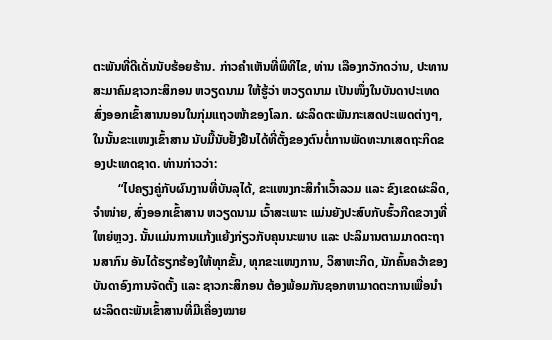ຕະພັນທີ່ດີເດັ່ນນັບຮ້ອຍຮ້ານ. ກ່າວຄຳເຫັນທີ່ພິທີໄຂ, ທ່ານ ເລືອງກວັກດວ່ານ, ປະທານສະມາຄົມຊາວກະສິກອນ ຫວຽດນາມ ໃຫ້ຮູ້ວ່າ ຫວຽດນາມ ເປັນໜຶ່ງໃນບັນດາປະເທດສົ່ງອອກເຂົ້າສານນອນໃນກຸ່ມແຖວໜ້າຂອງໂລກ. ຜະລິດຕະພັນກະເສດປະເພດຕ່າງໆ, ໃນນັ້ນຂະແໜງເຂົ້າສານ ນັບມື້ນັບຢັ້ງຢືນໄດ້ທີ່ຕັ້ງຂອງຕົນຕໍ່ການພັດທະນາເສດຖະກິດຂອງປະເທດຊາດ. ທ່ານກ່າວວ່າ:
        “ໄປຄຽງຄູ່ກັບຜົນງານທີ່ບັນລຸໄດ້, ຂະແໜງກະສິກຳເວົ້າລວມ ແລະ ຂົງເຂດຜະລິດ, ຈຳໜ່າຍ, ສົ່ງອອກເຂົ້າສານ ຫວຽດນາມ ເວົ້າສະເພາະ ແມ່ນຍັງປະສົບກັບຮົ້ວກີດຂວາງທີ່ໃຫຍ່ຫຼວງ. ນັ້ນແມ່ນການແກ້ງແຍ້ງກ່ຽວກັບຄຸນນະພາບ ແລະ ປະລິມານຕາມມາດຕະຖານສາກົນ ອັນໄດ້ຮຽກຮ້ອງໃຫ້ທຸກຂັ້ນ, ທຸກຂະແໜງການ, ວິສາຫະກິດ, ນັກຄົ້ນຄວ້າຂອງບັນດາອົງການຈັດຕັ້ງ ແລະ ຊາວກະສິກອນ ຕ້ອງພ້ອມກັນຊອກຫາມາດຕະການເພື່ອນຳຜະລິດຕະພັນເຂົ້າສານທີ່ມີເຄື່ອງໝາຍ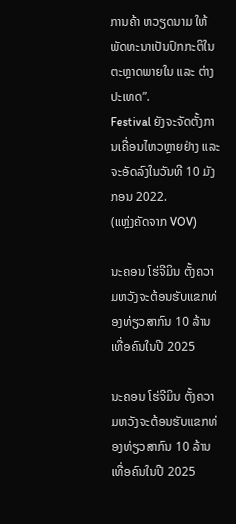ການຄ້າ ຫວຽດນາມ ໃຫ້ພັດທະນາເປັນປົກກະຕິໃນຕະຫຼາດພາຍໃນ ແລະ ຕ່າງປະເທດ”.
Festival ຍັງຈະຈັດຕັ້ງການເຄື່ອນໄຫວຫຼາຍຢ່າງ ແລະ ຈະອັດລົງໃນວັນທີ 10 ມັງກອນ 2022.
(ແຫຼ່ງຄັດຈາກ VOV)

ນະຄອນ ໂຮ່ຈີມິນ ຕັ້ງຄວາມຫວັງຈະຕ້ອນຮັບແຂກທ່ອງທ່ຽວສາກົນ 10 ລ້ານເທື່ອຄົນໃນປີ 2025

ນະຄອນ ໂຮ່ຈີມິນ ຕັ້ງຄວາມຫວັງຈະຕ້ອນຮັບແຂກທ່ອງທ່ຽວສາກົນ 10 ລ້ານເທື່ອຄົນໃນປີ 2025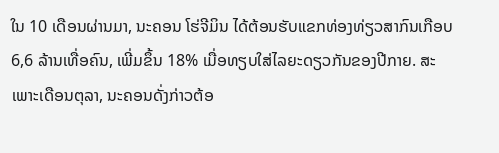ໃນ 10 ເດືອນຜ່ານມາ, ນະຄອນ ໂຮ່ຈີມິນ ໄດ້ຕ້ອນຮັບແຂກທ່ອງທ່ຽວສາກົນເກືອບ 6,6 ລ້ານເທື່ອຄົນ, ເພີ່ມຂຶ້ນ 18% ເມື່ອທຽບໃສ່ໄລຍະດຽວກັນຂອງປີກາຍ. ສະເພາະເດືອນຕຸລາ, ນະຄອນດັ່ງກ່າວຕ້ອ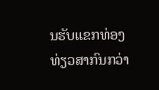ນຮັບແຂກທ່ອງທ່ຽວສາກົນກວ່າ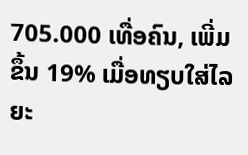705.000 ເທື່ອຄົນ, ເພີ່ມຂຶ້ນ 19% ເມື່ອທຽບໃສ່ໄລຍະ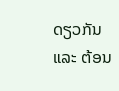ດຽວກັນ ແລະ ຕ້ອນ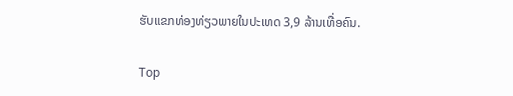ຮັບແຂກທ່ອງທ່ຽວພາຍໃນປະເທດ 3,9 ລ້ານເທື່ອຄົນ.

Top